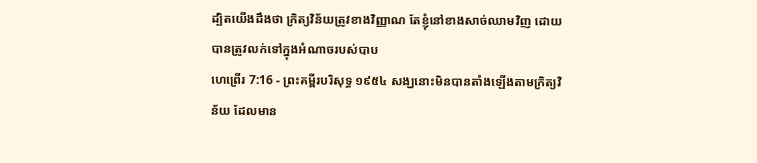ដ្បិតយើងដឹងថា ក្រិត្យវិន័យត្រូវខាងវិញ្ញាណ តែខ្ញុំនៅខាងសាច់ឈាមវិញ ដោយបានត្រូវលក់ទៅក្នុងអំណាចរបស់បាប
ហេព្រើរ 7:16 - ព្រះគម្ពីរបរិសុទ្ធ ១៩៥៤ សង្ឃនោះមិនបានតាំងឡើងតាមក្រិត្យវិន័យ ដែលមាន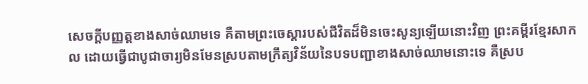សេចក្ដីបញ្ញត្តខាងសាច់ឈាមទេ គឺតាមព្រះចេស្តារបស់ជីវិតដ៏មិនចេះសូន្យឡើយនោះវិញ ព្រះគម្ពីរខ្មែរសាកល ដោយធ្វើជាបូជាចារ្យមិនមែនស្របតាមក្រឹត្យវិន័យនៃបទបញ្ជាខាងសាច់ឈាមនោះទេ គឺស្រប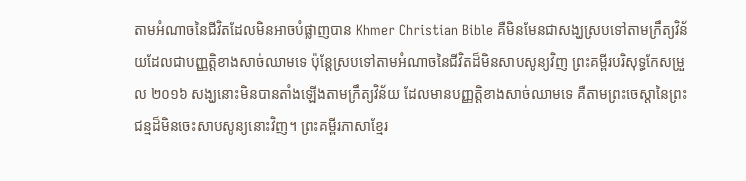តាមអំណាចនៃជីវិតដែលមិនអាចបំផ្លាញបាន Khmer Christian Bible គឺមិនមែនជាសង្ឃស្របទៅតាមក្រឹត្យវិន័យដែលជាបញ្ញត្ដិខាងសាច់ឈាមទេ ប៉ុន្ដែស្របទៅតាមអំណាចនៃជីវិតដ៏មិនសាបសូន្យវិញ ព្រះគម្ពីរបរិសុទ្ធកែសម្រួល ២០១៦ សង្ឃនោះមិនបានតាំងឡើងតាមក្រឹត្យវិន័យ ដែលមានបញ្ញត្តិខាងសាច់ឈាមទេ គឺតាមព្រះចេស្តានៃព្រះជន្មដ៏មិនចេះសាបសូន្យនោះវិញ។ ព្រះគម្ពីរភាសាខ្មែរ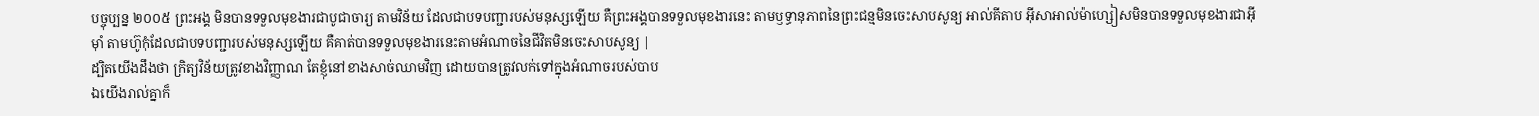បច្ចុប្បន្ន ២០០៥ ព្រះអង្គ មិនបានទទួលមុខងារជាបូជាចារ្យ តាមវិន័យ ដែលជាបទបញ្ជារបស់មនុស្សឡើយ គឺព្រះអង្គបានទទួលមុខងារនេះ តាមឫទ្ធានុភាពនៃព្រះជន្មមិនចេះសាបសូន្យ អាល់គីតាប អ៊ីសាអាល់ម៉ាហ្សៀសមិនបានទទួលមុខងារជាអ៊ីមុាំ តាមហ៊ូកុំដែលជាបទបញ្ជារបស់មនុស្សឡើយ គឺគាត់បានទទួលមុខងារនេះតាមអំណាចនៃជីវិតមិនចេះសាបសូន្យ |
ដ្បិតយើងដឹងថា ក្រិត្យវិន័យត្រូវខាងវិញ្ញាណ តែខ្ញុំនៅខាងសាច់ឈាមវិញ ដោយបានត្រូវលក់ទៅក្នុងអំណាចរបស់បាប
ឯយើងរាល់គ្នាក៏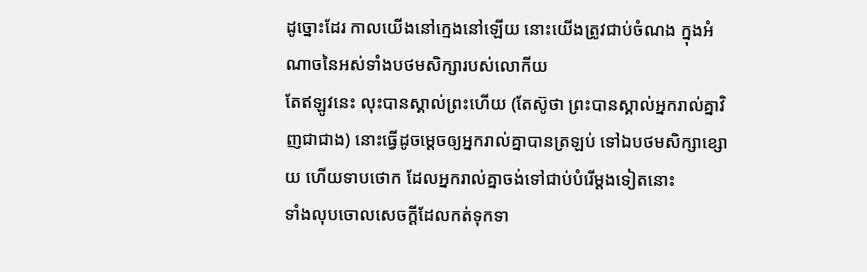ដូច្នោះដែរ កាលយើងនៅក្មេងនៅឡើយ នោះយើងត្រូវជាប់ចំណង ក្នុងអំណាចនៃអស់ទាំងបថមសិក្សារបស់លោកីយ
តែឥឡូវនេះ លុះបានស្គាល់ព្រះហើយ (តែស៊ូថា ព្រះបានស្គាល់អ្នករាល់គ្នាវិញជាជាង) នោះធ្វើដូចម្តេចឲ្យអ្នករាល់គ្នាបានត្រឡប់ ទៅឯបថមសិក្សាខ្សោយ ហើយទាបថោក ដែលអ្នករាល់គ្នាចង់ទៅជាប់បំរើម្តងទៀតនោះ
ទាំងលុបចោលសេចក្ដីដែលកត់ទុកទា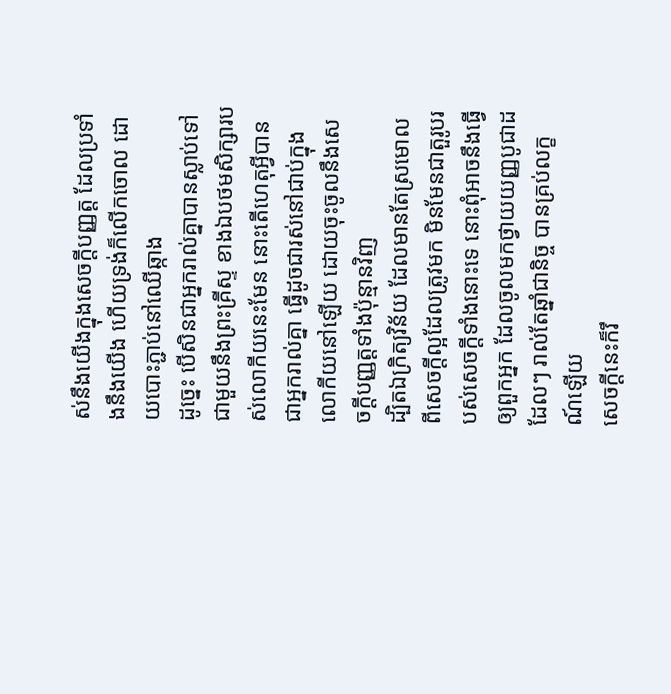ស់នឹងយើងក្នុងសេចក្ដីបញ្ញត្ត ដែលប្រទាំងនឹងយើង ហើយទ្រង់ក៏លើកចោល ដោយបោះភ្ជាប់នៅឈើឆ្កាង
ដូច្នេះ បើសិនជាអ្នករាល់គ្នាបានស្លាប់ទៅ ជាមួយនឹងព្រះគ្រីស្ទ ខាងឯបថមសិក្សារបស់លោកីយនេះមែន នោះតើហេតុអ្វីបានជាអ្នករាល់គ្នា ធ្វើដូចជារស់នៅជាប់ក្នុងលោកីយនៅឡើយ ដោយចុះចូលនឹងសេចក្ដីបញ្ញត្តទាំងប៉ុន្មានវិញ
ដ្បិតឯក្រិត្យវិន័យ ដែលមានតែស្រមោល ពីសេចក្ដីល្អដែលត្រូវមក មិនមែនជាតួរូបរបស់សេចក្ដីទាំងនោះទេ នោះពុំអាចនឹងធ្វើឲ្យពួកអ្នក ដែលចូលមកថ្វាយយញ្ញបូជាដដែលៗ រាល់តែឆ្នាំជានិច្ច បានគ្រប់លក្ខណ៍ឡើយ
សេចក្ដីនេះក៏រឹ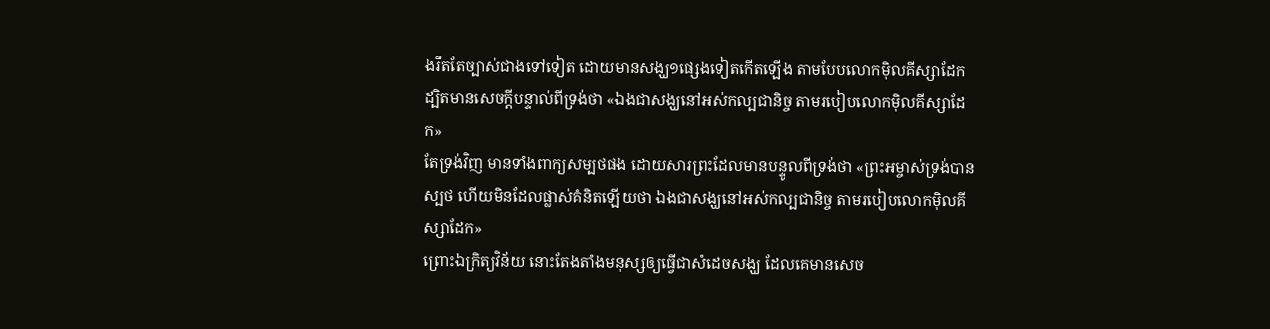ងរឹតតែច្បាស់ជាងទៅទៀត ដោយមានសង្ឃ១ផ្សេងទៀតកើតឡើង តាមបែបលោកម៉ិលគីស្សាដែក
ដ្បិតមានសេចក្ដីបន្ទាល់ពីទ្រង់ថា «ឯងជាសង្ឃនៅអស់កល្បជានិច្ច តាមរបៀបលោកម៉ិលគីស្សាដែក»
តែទ្រង់វិញ មានទាំងពាក្យសម្បថផង ដោយសារព្រះដែលមានបន្ទូលពីទ្រង់ថា «ព្រះអម្ចាស់ទ្រង់បានស្បថ ហើយមិនដែលផ្លាស់គំនិតឡើយថា ឯងជាសង្ឃនៅអស់កល្បជានិច្ច តាមរបៀបលោកម៉ិលគីស្សាដែក»
ព្រោះឯក្រិត្យវិន័យ នោះតែងតាំងមនុស្សឲ្យធ្វើជាសំដេចសង្ឃ ដែលគេមានសេច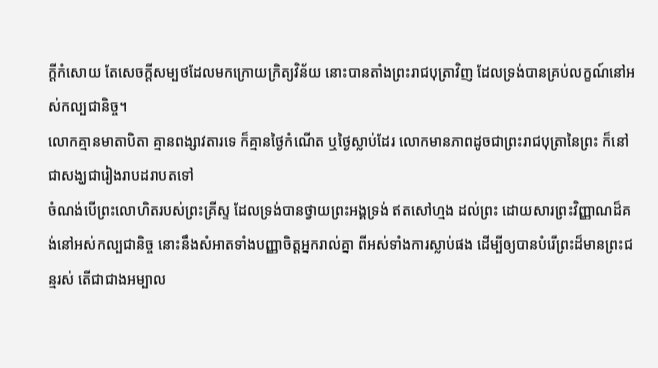ក្ដីកំសោយ តែសេចក្ដីសម្បថដែលមកក្រោយក្រិត្យវិន័យ នោះបានតាំងព្រះរាជបុត្រាវិញ ដែលទ្រង់បានគ្រប់លក្ខណ៍នៅអស់កល្បជានិច្ច។
លោកគ្មានមាតាបិតា គ្មានពង្សាវតារទេ ក៏គ្មានថ្ងៃកំណើត ឬថ្ងៃស្លាប់ដែរ លោកមានភាពដូចជាព្រះរាជបុត្រានៃព្រះ ក៏នៅជាសង្ឃជារៀងរាបដរាបតទៅ
ចំណង់បើព្រះលោហិតរបស់ព្រះគ្រីស្ទ ដែលទ្រង់បានថ្វាយព្រះអង្គទ្រង់ ឥតសៅហ្មង ដល់ព្រះ ដោយសារព្រះវិញ្ញាណដ៏គង់នៅអស់កល្បជានិច្ច នោះនឹងសំអាតទាំងបញ្ញាចិត្តអ្នករាល់គ្នា ពីអស់ទាំងការស្លាប់ផង ដើម្បីឲ្យបានបំរើព្រះដ៏មានព្រះជន្មរស់ តើជាជាងអម្បាល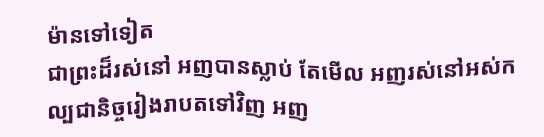ម៉ានទៅទៀត
ជាព្រះដ៏រស់នៅ អញបានស្លាប់ តែមើល អញរស់នៅអស់កល្បជានិច្ចរៀងរាបតទៅវិញ អញ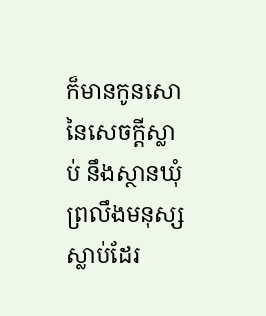ក៏មានកូនសោនៃសេចក្ដីស្លាប់ នឹងស្ថានឃុំព្រលឹងមនុស្សស្លាប់ដែរ